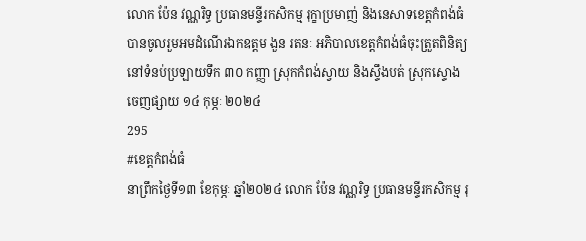លោក ប៉ែន វណ្ណរិទ្ធ ប្រធានមន្ទីរកសិកម្ម រុក្ខាប្រមាញ់ និងនេសាទខេត្តកំពង់ធំ បានចូលរួមអមដំណើរឯកឧត្តម ងួន រតនៈ អភិបាលខេត្តកំពង់ធំចុះត្រួតពិនិត្យ នៅទំនប់ប្រឡាយទឹក ៣០ កញ្ញា ស្រុកកំពង់ស្វាយ និងស្ទឹងបត់ ស្រុកស្ទោង
ចេញផ្សាយ ១៤ កុម្ភៈ ២០២៤
295
#ខេត្តកំពង់ធំ
នាព្រឹកថ្ងៃទី១៣ ខែកុម្ភៈ ឆ្នាំ២០២៤ លោក ប៉ែន វណ្ណរិទ្ធ ប្រធានមន្ទីរកសិកម្ម រុ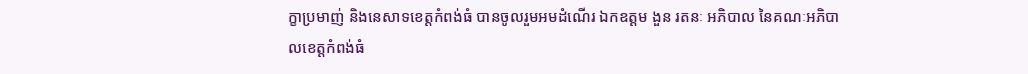ក្ខាប្រមាញ់ និងនេសាទខេត្តកំពង់ធំ បានចូលរួមអមដំណើរ ឯកឧត្តម ងួន រតនៈ អភិបាល នៃគណៈអភិបាលខេត្តកំពង់ធំ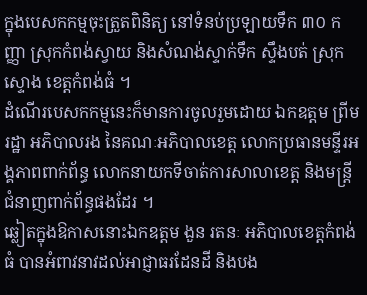ក្នុងបេសកកម្មចុះត្រួតពិនិត្យ នៅទំនប់ប្រឡាយទឹក ៣០ កញ្ញា ស្រុកកំពង់ស្វាយ និងសំណង់ស្ទាក់ទឹក ស្ទឹងបត់ ស្រុកស្ទោង ខេត្តកំពង់ធំ ។
ដំណើរបេសកកម្មនេះក៏មានការចូលរួមដោយ ឯកឧត្តម ព្រីម រដ្ឋា អភិបាលរង នៃគណៈអភិបាលខេត្ត លោកប្រធានមន្ទីរអង្គភាពពាក់ព័ន្ធ លោកនាយកទីចាត់ការសាលាខេត្ត និងមន្រ្តីជំនាញពាក់ព័ន្ធផងដែរ ។
ឆ្លៀតក្នុងឱកាសនោះឯកឧត្តម ងួន រតនៈ អភិបាលខេត្តកំពង់ធំ បានអំពាវនាវដល់អាជ្ញាធរដែនដី និងបង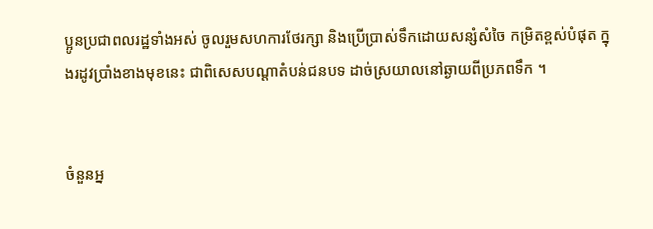ប្អូនប្រជាពលរដ្ឋទាំងអស់ ចូលរួមសហការថែរក្សា និងប្រើប្រាស់ទឹកដោយសន្សំសំចៃ កម្រិតខ្ពស់បំផុត ក្នុងរដូវប្រាំងខាងមុខនេះ ជាពិសេសបណ្តាតំបន់ជនបទ ដាច់ស្រយាលនៅឆ្ងាយពីប្រភពទឹក ។


ចំនួនអ្ន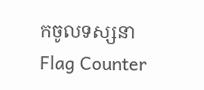កចូលទស្សនា
Flag Counter